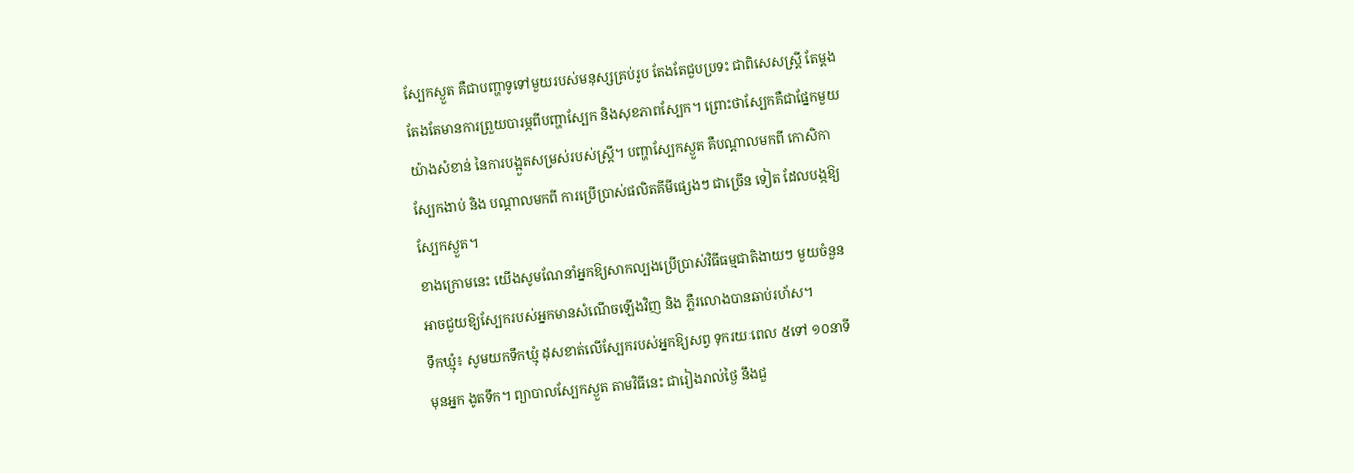ស្បែកស្ងួត គឺជាបញ្ហាទូទៅមួយរបស់មនុស្សគ្រប់រូប តែងតែជួបប្រទះ ជាពិសេសស្រ្តី តែម្តង
តែងតែមានការព្រួយបារម្ភពីបញ្ហាស្បែក និងសុខភាពស្បែក។ ព្រោះថាស្បែកគឺជាផ្នែកមួយ
យ៉ាងសំខាន់ នៃការបង្អួតសម្រស់របស់ស្រ្តី។ បញ្ហាស្បែកស្ងួត គឺបណ្តាលមកពី កោសិកា
ស្បែកងាប់ និង បណ្តាលមកពី ការប្រើប្រាស់ផលិតគីមីផ្សេងៗ ជាច្រើន ទៀត ដែលបង្កឱ្យ
ស្បែកស្ងួត។
ខាងក្រោមនេះ យើងសូមណែនាំអ្នកឱ្យសាកល្បងប្រើប្រាស់វិធីធម្មជាតិងាយៗ មួយចំនួន
អាចជួយឱ្យស្បែករបស់អ្នកមានសំណើចឡើងវិញ និង ភ្លឺរលោងបានឆាប់រហ័ស។
ទឹកឃ្មុំ៖ សូមយកទឹកឃ្មុំ ដុសខាត់លើស្បែករបស់អ្នកឱ្យសព្វ ទុករយៈពេល ៥ទៅ ១០នាទី
មុនអ្នក ងូតទឹក។ ព្យាបាលស្បែកស្ងួត តាមវិធីនេះ ជារៀងរាល់ថ្ងៃ នឹងជួ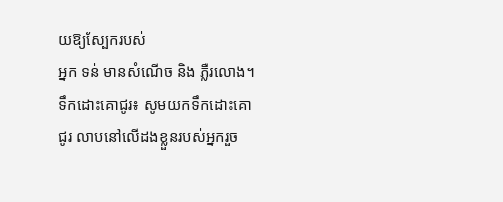យឱ្យស្បែករបស់
អ្នក ទន់ មានសំណើច និង ភ្លឺរលោង។
ទឹកដោះគោជូរ៖ សូមយកទឹកដោះគោជូរ លាបនៅលើដងខ្លួនរបស់អ្នករួច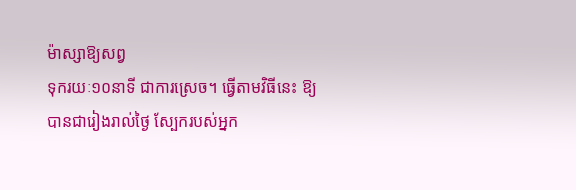ម៉ាស្សាឱ្យសព្វ
ទុករយៈ១០នាទី ជាការស្រេច។ ធ្វើតាមវិធីនេះ ឱ្យបានជារៀងរាល់ថ្ងៃ ស្បែករបស់អ្នក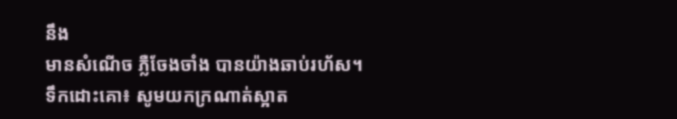នឹង
មានសំណើច ភ្លឺចែងចាំង បានយ៉ាងឆាប់រហ័ស។
ទឹកដោះគោ៖ សូមយកក្រណាត់ស្អាត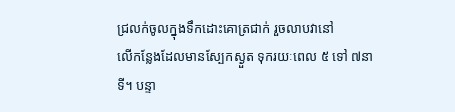ជ្រលក់ចូលក្នុងទឹកដោះគោត្រជាក់ រួចលាបវានៅ
លើកន្លែងដែលមានស្បែកស្ងួត ទុករយៈពេល ៥ ទៅ ៧នាទី។ បន្ទា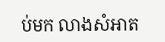ប់មក លាងសំអាត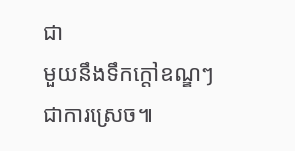ជា
មួយនឹងទឹកក្តៅឧណ្ឌៗ ជាការស្រេច៕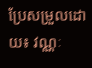ប្រែសម្រួលដោយ៖ វណ្ណៈ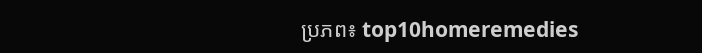ប្រភព៖ top10homeremedies